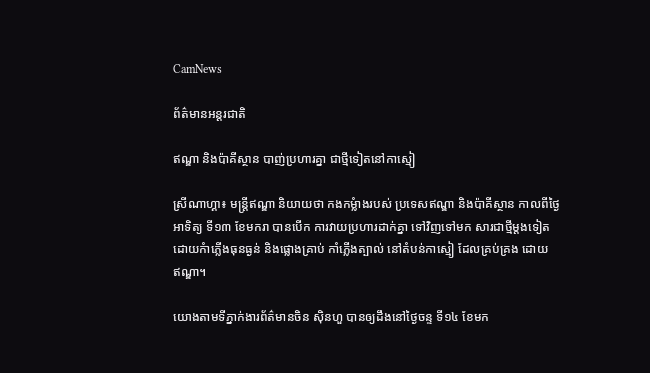CamNews

ព័ត៌មានអន្តរជាតិ

ឥណ្ឌា និងប៉ាគីស្ថាន បាញ់ប្រហារគ្នា ជាថ្មីទៀតនៅកាស្មៀ

ស្រីណាហ្គា៖ មន្រ្តីឥណ្ឌា និយាយថា កងកម្លំាងរបស់ ប្រទេសឥណ្ឌា និងប៉ាគីស្ថាន កាលពីថ្ងៃ
អាទិត្យ ទី១៣ ខែមករា បានបើក ការវាយប្រហារដាក់គ្នា ទៅវិញទៅមក សារជាថ្មីម្តងទៀត
ដោយកំាភ្លើងធុនធ្ងន់ និងផ្លោងគ្រាប់ កាំភ្លើងត្បាល់ នៅតំបន់កាស្មៀ ដែលគ្រប់គ្រង ដោយ
ឥណ្ឌា។

យោងតាមទីភ្នាក់ងារព័ត៌មានចិន ស៊ិនហួ បានឲ្យដឹងនៅថ្ងៃចន្ទ ទី១៤ ខែមក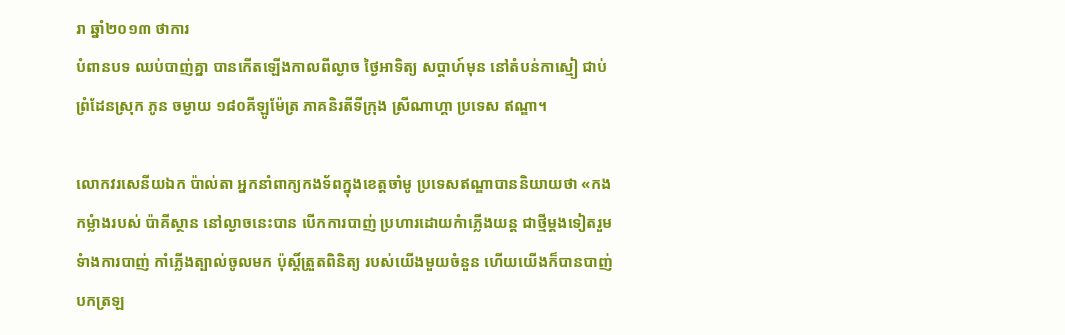រា ឆ្នាំ២០១៣ ថាការ
បំពានបទ ឈប់បាញ់គ្នា បានកើតឡើងកាលពីល្ងាច ថ្ងៃអាទិត្យ សប្តាហ៍មុន នៅតំបន់កាស្មៀ ជាប់
ព្រំដែនស្រុក ភូន ចម្ងាយ ១៨០គីឡូម៉ែត្រ ភាគនិរតីទីក្រុង ស្រីណាហ្គា ប្រទេស ឥណ្ឌា។

លោកវរសេនីយឯក ប៉ាល់តា អ្នកនាំពាក្យកងទ័ពក្នុងខេត្តចាំមូ ប្រទេសឥណ្ឌាបាននិយាយថា «កង
កម្លំាងរបស់ ប៉ាគីស្ថាន នៅល្ងាចនេះបាន បើកការបាញ់ ប្រហារដោយកំាភ្លើងយន្ត ជាថ្មីម្តងទៀតរួម
ទំាងការបាញ់ កាំភ្លើងត្បាល់ចូលមក ប៉ុស្តិ៍ត្រួតពិនិត្យ របស់យើងមួយចំនួន ហើយយើងក៏បានបាញ់
បកត្រឡ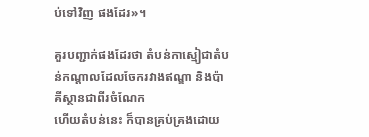ប់ទៅវិញ ផងដែរ»។

គួរបញ្ជាក់ផងដែរថា តំបន់កាស្មៀជាតំបន់កណ្តាលដែលចែករវាងឥណ្ឌា និងប៉ាគីស្ថានជាពីរចំណែក
ហើយតំបន់នេះ ក៏បានគ្រប់គ្រងដោយ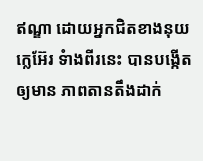ឥណ្ឌា ដោយអ្នកជិតខាងនុយក្លេអ៊ែរ ទំាងពីរនេះ បានបង្កើត
ឲ្យមាន ភាពតានតឹងដាក់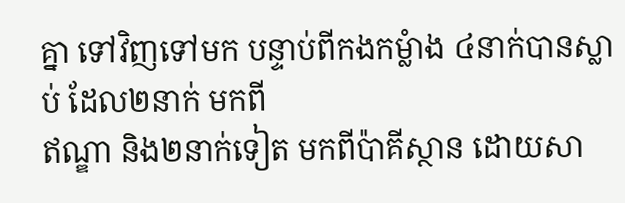គ្នា ទៅវិញទៅមក បន្ទាប់ពីកងកម្លំាង ៤នាក់បានស្លាប់ ដែល២នាក់ មកពី
ឥណ្ឌា និង២នាក់ទៀត មកពីប៉ាគីស្ថាន ដោយសា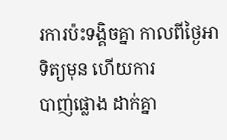រការប៉ះទង្គិចគ្នា កាលពីថ្ងៃអាទិត្យមុន ហើយការ
បាញ់ផ្លោង ដាក់គ្នា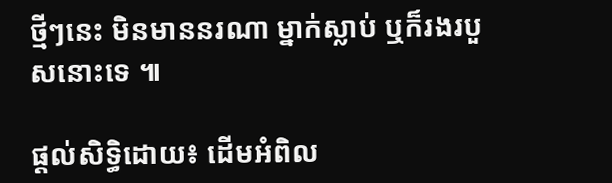ថ្មីៗនេះ មិនមាននរណា ម្នាក់ស្លាប់ ឬក៏រងរបួសនោះទេ ៕

ផ្តល់សិទ្ធិដោយ៖ ដើមអំពិល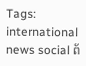Tags: international news social ព័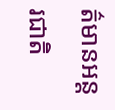ត៌មានអន្តរជាតិ